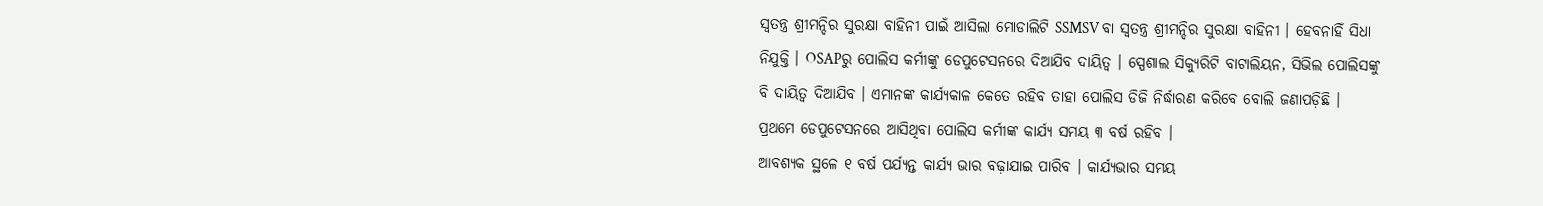ସ୍ୱତନ୍ତ୍ର ଶ୍ରୀମନ୍ଦିର ସୁରକ୍ଷା ବାହିନୀ ପାଇଁ ଆସିଲା ମୋଡାଲିଟି SSMSV ବା ସ୍ୱତନ୍ତ୍ର ଶ୍ରୀମନ୍ଦିର ସୁରକ୍ଷା ବାହିନୀ । ହେବନାହିଁ ସିଧା ନିଯୁକ୍ତି । OSAPରୁ ପୋଲିସ କର୍ମୀଙ୍କୁ ଡେପୁଟେସନରେ ଦିଆଯିବ ଦାୟିତ୍ୱ । ସ୍ପେଶାଲ ସିକ୍ୟୁରିଟି ବାଟାଲିୟନ, ସିଭିଲ ପୋଲିସଙ୍କୁ ବି ଦାୟିତ୍ୱ ଦିଆଯିବ । ଏମାନଙ୍କ କାର୍ଯ୍ୟକାଳ କେତେ ରହିବ ତାହା ପୋଲିସ ଡିଜି ନିର୍ଦ୍ଧାରଣ କରିବେ ବୋଲି ଜଣାପଡ଼ିଛି । ପ୍ରଥମେ ଡେପୁଟେସନରେ ଆସିଥିବା ପୋଲିସ କର୍ମୀଙ୍କ କାର୍ଯ୍ୟ ସମୟ ୩ ବର୍ଷ ରହିବ ।
ଆବଶ୍ୟକ ସ୍ଥଳେ ୧ ବର୍ଷ ପର୍ଯ୍ୟନ୍ତ କାର୍ଯ୍ୟ ଭାର ବଢ଼ାଯାଇ ପାରିବ । କାର୍ଯ୍ୟଭାର ସମୟ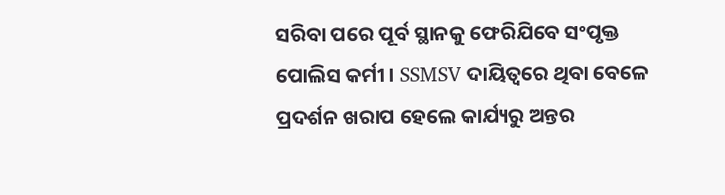ସରିବା ପରେ ପୂର୍ବ ସ୍ଥାନକୁ ଫେରିଯିବେ ସଂପୃକ୍ତ ପୋଲିସ କର୍ମୀ । SSMSV ଦାୟିତ୍ୱରେ ଥିବା ବେଳେ ପ୍ରଦର୍ଶନ ଖରାପ ହେଲେ କାର୍ଯ୍ୟରୁ ଅନ୍ତର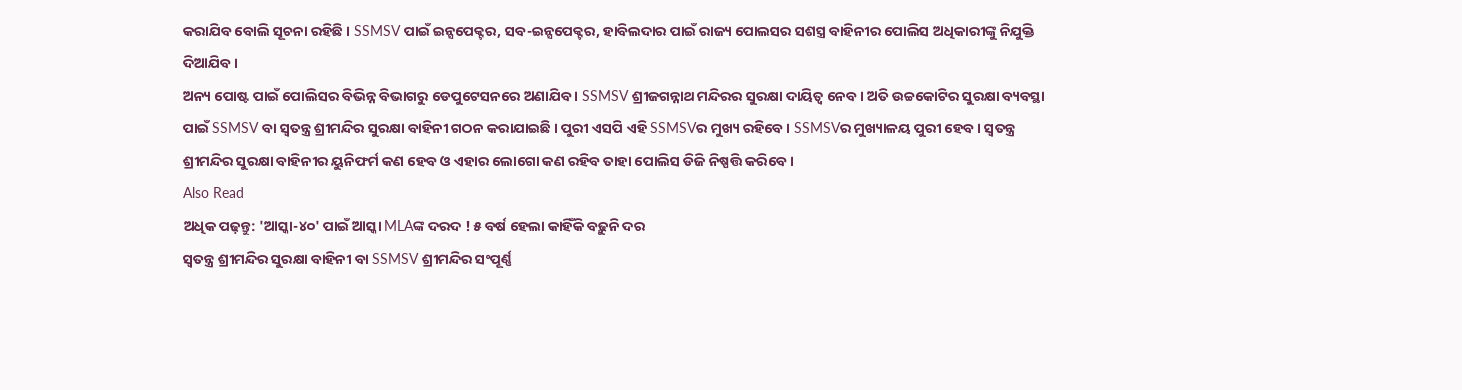କରାଯିବ ବୋଲି ସୂଚନା ରହିଛି । SSMSV ପାଇଁ ଇନ୍ସପେକ୍ଟର, ସବ-ଇନ୍ସପେକ୍ଟର, ହାବିଲଦାର ପାଇଁ ରାଜ୍ୟ ପୋଲସର ସଶସ୍ତ୍ର ବାହିନୀର ପୋଲିସ ଅଧିକାରୀଙ୍କୁ ନିଯୁକ୍ତି ଦିଆଯିବ ।
ଅନ୍ୟ ପୋଷ୍ଟ ପାଇଁ ପୋଲିସର ବିଭିନ୍ନ ବିଭାଗରୁ ଡେପୁଟେସନରେ ଅଣାଯିବ । SSMSV ଶ୍ରୀଜଗନ୍ନାଥ ମନ୍ଦିରର ସୁରକ୍ଷା ଦାୟିତ୍ୱ ନେବ । ଅତି ଉଚ୍ଚକୋଟିର ସୁରକ୍ଷା ବ୍ୟବସ୍ଥା ପାଇଁ SSMSV ବା ସ୍ୱତନ୍ତ୍ର ଶ୍ରୀମନ୍ଦିର ସୁରକ୍ଷା ବାହିନୀ ଗଠନ କରାଯାଇଛି । ପୁରୀ ଏସପି ଏହି SSMSVର ମୁଖ୍ୟ ରହିବେ । SSMSVର ମୁଖ୍ୟାଳୟ ପୁରୀ ହେବ । ସ୍ୱତନ୍ତ୍ର ଶ୍ରୀମନ୍ଦିର ସୁରକ୍ଷା ବାହିନୀର ୟୁନିଫର୍ମ କଣ ହେବ ଓ ଏହାର ଲୋଗୋ କଣ ରହିବ ତାହା ପୋଲିସ ଡିଜି ନିଷ୍ପତ୍ତି କରିବେ ।
Also Read
ଅଧିକ ପଢ଼ନ୍ତୁ: 'ଆସ୍କା-୪୦' ପାଇଁ ଆସ୍କା MLAଙ୍କ ଦରଦ ! ୫ ବର୍ଷ ହେଲା କାହିଁକି ବଢ଼ୁନି ଦର
ସ୍ୱତନ୍ତ୍ର ଶ୍ରୀମନ୍ଦିର ସୁରକ୍ଷା ବାହିନୀ ବା SSMSV ଶ୍ରୀମନ୍ଦିର ସଂପୂର୍ଣ୍ଣ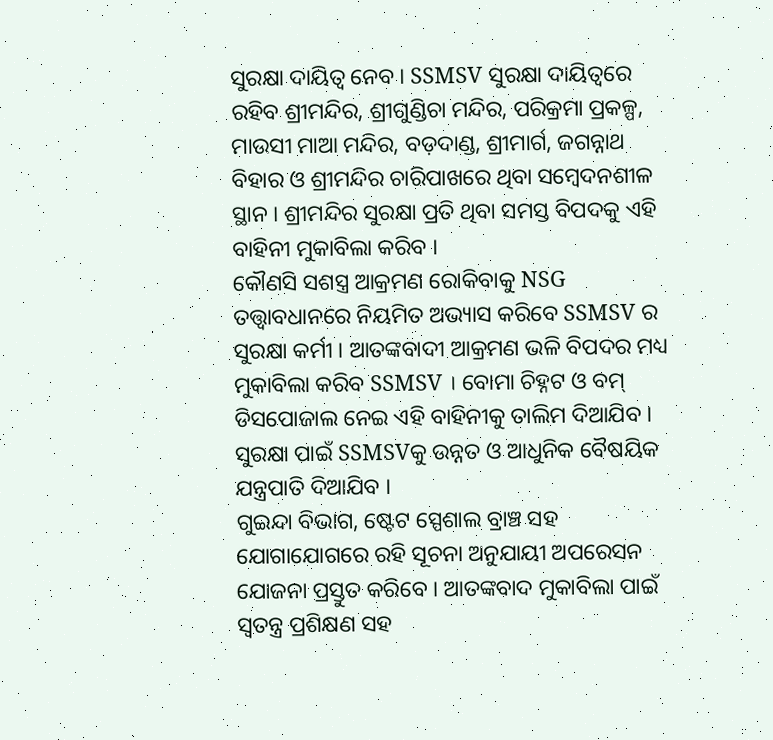ସୁରକ୍ଷା ଦାୟିତ୍ୱ ନେବ । SSMSV ସୁରକ୍ଷା ଦାୟିତ୍ୱରେ ରହିବ ଶ୍ରୀମନ୍ଦିର, ଶ୍ରୀଗୁଣ୍ଡିଚା ମନ୍ଦିର, ପରିକ୍ରମା ପ୍ରକଳ୍ପ, ମାଉସୀ ମାଆ ମନ୍ଦିର, ବଡ଼ଦାଣ୍ଡ, ଶ୍ରୀମାର୍ଗ, ଜଗନ୍ନାଥ ବିହାର ଓ ଶ୍ରୀମନ୍ଦିର ଚାରିପାଖରେ ଥିବା ସମ୍ବେଦନଶୀଳ ସ୍ଥାନ । ଶ୍ରୀମନ୍ଦିର ସୁରକ୍ଷା ପ୍ରତି ଥିବା ସମସ୍ତ ବିପଦକୁ ଏହି ବାହିନୀ ମୁକାବିଲା କରିବ ।
କୌଣସି ସଶସ୍ତ୍ର ଆକ୍ରମଣ ରୋକିବାକୁ NSG ତତ୍ତ୍ୱାବଧାନରେ ନିୟମିତ ଅଭ୍ୟାସ କରିବେ SSMSV ର ସୁରକ୍ଷା କର୍ମୀ । ଆତଙ୍କବାଦୀ ଆକ୍ରମଣ ଭଳି ବିପଦର ମଧ୍ୟ ମୁକାବିଲା କରିବ SSMSV । ବୋମା ଚିହ୍ନଟ ଓ ବମ୍ ଡିସପୋଜାଲ ନେଇ ଏହି ବାହିନୀକୁ ତାଲିମ ଦିଆଯିବ । ସୁରକ୍ଷା ପାଇଁ SSMSVକୁ ଉନ୍ନତ ଓ ଆଧୁନିକ ବୈଷୟିକ ଯନ୍ତ୍ରପାତି ଦିଆଯିବ ।
ଗୁଇନ୍ଦା ବିଭାଗ, ଷ୍ଟେଟ ସ୍ପେଶାଲ ବ୍ରାଞ୍ଚ ସହ ଯୋଗାଯୋଗରେ ରହି ସୂଚନା ଅନୁଯାୟୀ ଅପରେସନ ଯୋଜନା ପ୍ରସ୍ତୁତ କରିବେ । ଆତଙ୍କବାଦ ମୁକାବିଲା ପାଇଁ ସ୍ୱତନ୍ତ୍ର ପ୍ରଶିକ୍ଷଣ ସହ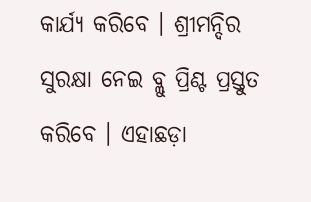କାର୍ଯ୍ୟ କରିବେ । ଶ୍ରୀମନ୍ଦିର ସୁରକ୍ଷା ନେଇ ବ୍ଲୁ ପ୍ରିଣ୍ଟ ପ୍ରସ୍ତୁତ କରିବେ । ଏହାଛଡ଼ା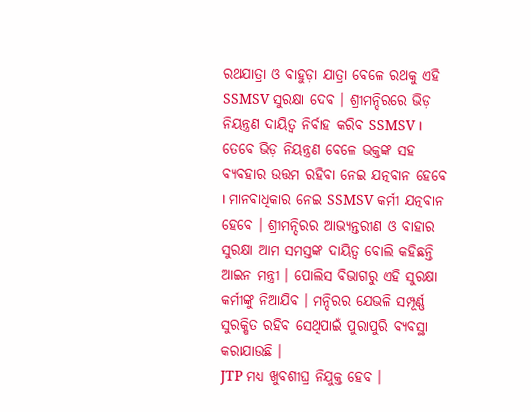ରଥଯାତ୍ରା ଓ ବାହୁଡ଼ା ଯାତ୍ରା ବେଳେ ରଥକୁ ଏହି SSMSV ସୁରକ୍ଷା ଦେବ । ଶ୍ରୀମନ୍ଦିରରେ ଭିଡ଼ ନିୟନ୍ତ୍ରଣ ଦାୟିତ୍ୱ ନିର୍ବାହ କରିବ SSMSV ।
ତେବେ ଭିଡ଼ ନିୟନ୍ତ୍ରଣ ବେଳେ ଭକ୍ତଙ୍କ ସହ ବ୍ୟବହାର ଉତ୍ତମ ରହିବା ନେଇ ଯତ୍ନବାନ ହେବେ । ମାନବାଧିକାର ନେଇ SSMSV କର୍ମୀ ଯତ୍ନବାନ ହେବେ । ଶ୍ରୀମନ୍ଦିରର ଆଭ୍ୟନ୍ତରୀଣ ଓ ବାହାର ସୁରକ୍ଷା ଆମ ସମସ୍ତଙ୍କ ଦାୟିତ୍ୱ ବୋଲି କହିଛନ୍ତି ଆଇନ ମନ୍ତ୍ରୀ । ପୋଲିସ ବିଭାଗରୁ ଏହି ସୁରକ୍ଷା କର୍ମୀଙ୍କୁ ନିଆଯିବ । ମନ୍ଦିରର ଯେଭଳି ସମ୍ପୂର୍ଣ୍ଣ ସୁରକ୍ଷିତ ରହିବ ସେଥିପାଇଁ ପୁରାପୁରି ବ୍ୟବସ୍ଥା କରାଯାଉଛି ।
JTP ମଧ୍ୟ ଖୁବଶୀଘ୍ର ନିଯୁକ୍ତ ହେବ ।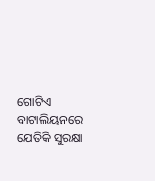ଗୋଟିଏ ବାଟାଲିୟନରେ ଯେତିକି ସୁରକ୍ଷା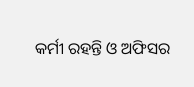କର୍ମୀ ରହନ୍ତି ଓ ଅଫିସର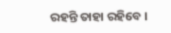ରହନ୍ତି ତାହା ରହିବେ ।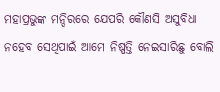ମହାପ୍ରଭୁଙ୍କ ମନ୍ଦିରରେ ଯେପରି କୌଣସି ଅସୁବିଧା ନହେବ ସେଥିପାଇଁ ଆମେ ନିଷ୍ପତ୍ତି ନେଇସାରିଛୁ ବୋଲି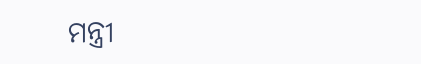ମନ୍ତ୍ରୀ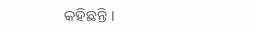କହିଛନ୍ତି ।